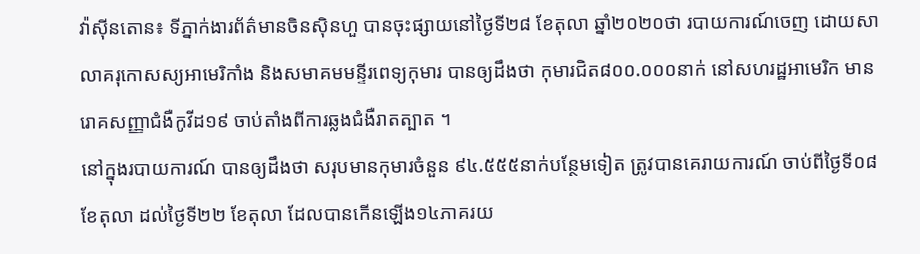វ៉ាស៊ីនតោន៖ ទីភ្នាក់ងារព័ត៌មានចិនស៊ិនហួ បានចុះផ្សាយនៅថ្ងៃទី២៨ ខែតុលា ឆ្នាំ២០២០ថា របាយការណ៍ចេញ ដោយសាលាគរុកោសស្យអាមេរិកាំង និងសមាគមមន្ទីរពេទ្យកុមារ បានឲ្យដឹងថា កុមារជិត៨០០.០០០នាក់ នៅសហរដ្ឋអាមេរិក មានរោគសញ្ញាជំងឺកូវីដ១៩ ចាប់តាំងពីការឆ្លងជំងឺរាតត្បាត ។
នៅក្នុងរបាយការណ៍ បានឲ្យដឹងថា សរុបមានកុមារចំនួន ៩៤.៥៥៥នាក់បន្ថែមទៀត ត្រូវបានគេរាយការណ៍ ចាប់ពីថ្ងៃទី០៨ ខែតុលា ដល់ថ្ងៃទី២២ ខែតុលា ដែលបានកើនឡើង១៤ភាគរយ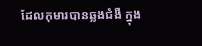ដែលកុមារបានឆ្លងជំងឺ ក្នុង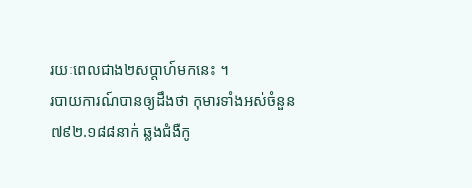រយៈពេលជាង២សប្តាហ៍មកនេះ ។
របាយការណ៍បានឲ្យដឹងថា កុមារទាំងអស់ចំនួន ៧៩២.១៨៨នាក់ ឆ្លងជំងឺកូ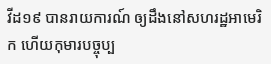វីដ១៩ បានរាយការណ៍ ឲ្យដឹងនៅសហរដ្ឋអាមេរិក ហើយកុមារបច្ចុប្ប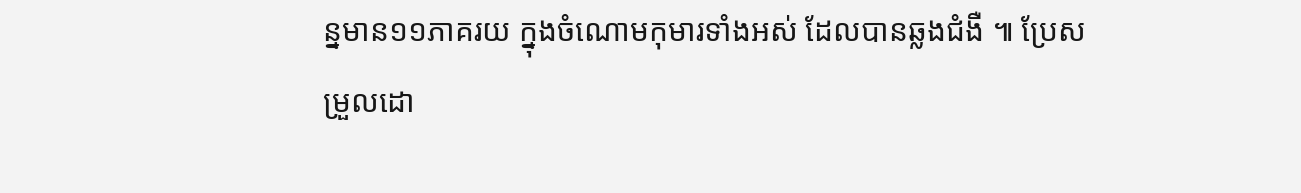ន្នមាន១១ភាគរយ ក្នុងចំណោមកុមារទាំងអស់ ដែលបានឆ្លងជំងឺ ៕ ប្រែសម្រួលដោ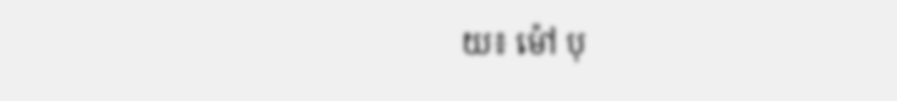យ៖ ម៉ៅ បុ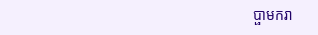ប្ផាមករា